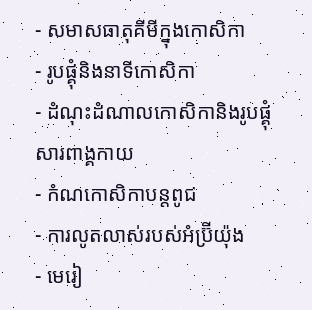- សមាសធាតុគីមីក្នុងកោសិកា
- រូបផ្គុំនិងនាទីកោសិកា
- ដំណុះដំណាលកោសិកានិងរូបផ្គុំសារពាង្គកាយ
- កំណកោសិកាបន្តពូជ
- ការលូតលាស់របស់អំប្រ៊ីយ៉ុង
- មេរៀ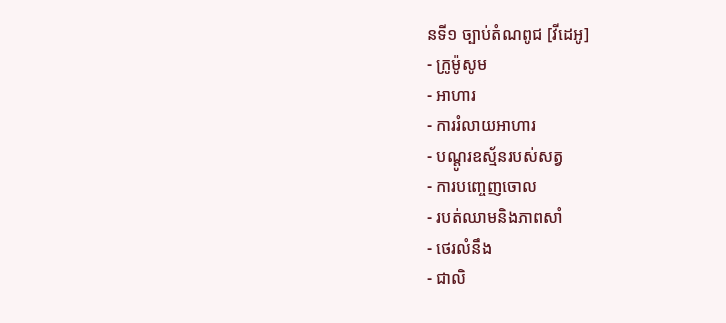នទី១ ច្បាប់តំណពូជ [វីដេអូ]
- ក្រូម៉ូសូម
- អាហារ
- ការរំលាយអាហារ
- បណ្ដូរឧស្ម័នរបស់សត្វ
- ការបញ្ចេញចោល
- របត់ឈាមនិងភាពសាំ
- ថេរលំនឹង
- ជាលិ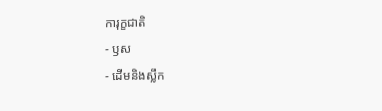ការុក្ខជាតិ
- ឫស
- ដើមនិងស្លឹក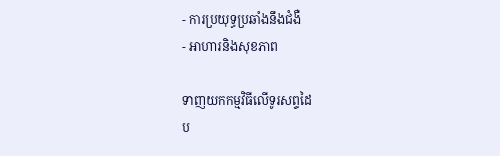- ការប្រយុទ្ធប្រឆាំងនឹងជំងឺ
- អាហារនិងសុខភាព

ទាញយកកម្មវិធីលើទូរសព្ទដៃ
ប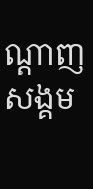ណ្ដាញសង្គម